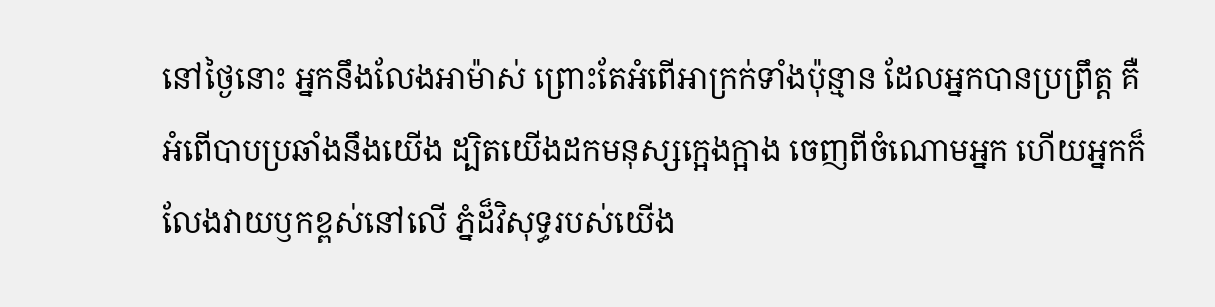នៅថ្ងៃនោះ អ្នកនឹងលែងអាម៉ាស់ ព្រោះតែអំពើអាក្រក់ទាំងប៉ុន្មាន ដែលអ្នកបានប្រព្រឹត្ត គឺអំពើបាបប្រឆាំងនឹងយើង ដ្បិតយើងដកមនុស្សក្អេងក្អាង ចេញពីចំណោមអ្នក ហើយអ្នកក៏លែងវាយឫកខ្ពស់នៅលើ ភ្នំដ៏វិសុទ្ធរបស់យើង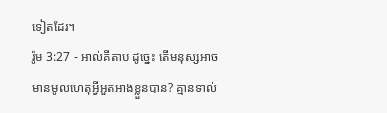ទៀតដែរ។
រ៉ូម 3:27 - អាល់គីតាប ដូច្នេះ តើមនុស្សអាចមានមូលហេតុអ្វីអួតអាងខ្លួនបាន? គ្មានទាល់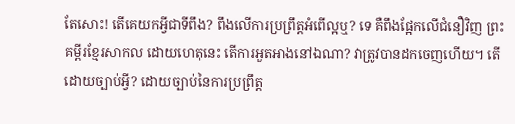តែសោះ! តើគេយកអ្វីជាទីពឹង? ពឹងលើការប្រព្រឹត្ដអំពើល្អឬ? ទេ គឺពឹងផ្អែកលើជំនឿវិញ ព្រះគម្ពីរខ្មែរសាកល ដោយហេតុនេះ តើការអួតអាងនៅឯណា? វាត្រូវបានដកចេញហើយ។ តើដោយច្បាប់អ្វី? ដោយច្បាប់នៃការប្រព្រឹត្ត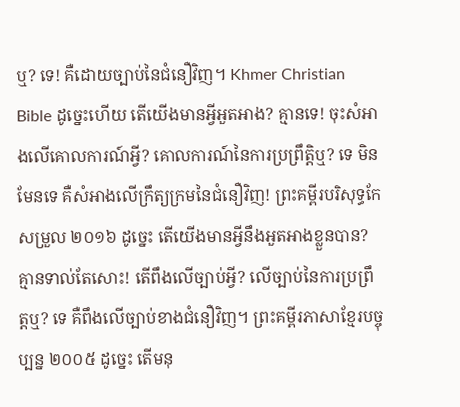ឬ? ទេ! គឺដោយច្បាប់នៃជំនឿវិញ។ Khmer Christian Bible ដូច្នេះហើយ តើយើងមានអ្វីអួតអាង? គ្មានទេ! ចុះសំអាងលើគោលការណ៍អ្វី? គោលការណ៍នៃការប្រព្រឹត្ដិឬ? ទេ មិនមែនទេ គឺសំអាងលើក្រឹត្យក្រមនៃជំនឿវិញ! ព្រះគម្ពីរបរិសុទ្ធកែសម្រួល ២០១៦ ដូច្នេះ តើយើងមានអ្វីនឹងអួតអាងខ្លួនបាន? គ្មានទាល់តែសោះ! តើពឹងលើច្បាប់អ្វី? លើច្បាប់នៃការប្រព្រឹត្តឬ? ទេ គឺពឹងលើច្បាប់ខាងជំនឿវិញ។ ព្រះគម្ពីរភាសាខ្មែរបច្ចុប្បន្ន ២០០៥ ដូច្នេះ តើមនុ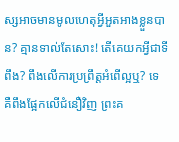ស្សអាចមានមូលហេតុអ្វីអួតអាងខ្លួនបាន? គ្មានទាល់តែសោះ! តើគេយកអ្វីជាទីពឹង? ពឹងលើការប្រព្រឹត្តអំពើល្អឬ? ទេ គឺពឹងផ្អែកលើជំនឿវិញ ព្រះគ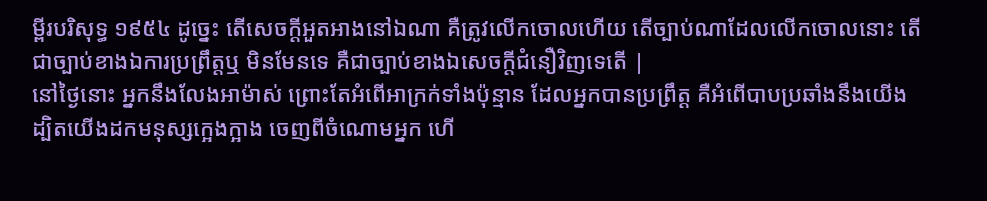ម្ពីរបរិសុទ្ធ ១៩៥៤ ដូច្នេះ តើសេចក្ដីអួតអាងនៅឯណា គឺត្រូវលើកចោលហើយ តើច្បាប់ណាដែលលើកចោលនោះ តើជាច្បាប់ខាងឯការប្រព្រឹត្តឬ មិនមែនទេ គឺជាច្បាប់ខាងឯសេចក្ដីជំនឿវិញទេតើ |
នៅថ្ងៃនោះ អ្នកនឹងលែងអាម៉ាស់ ព្រោះតែអំពើអាក្រក់ទាំងប៉ុន្មាន ដែលអ្នកបានប្រព្រឹត្ត គឺអំពើបាបប្រឆាំងនឹងយើង ដ្បិតយើងដកមនុស្សក្អេងក្អាង ចេញពីចំណោមអ្នក ហើ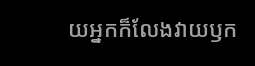យអ្នកក៏លែងវាយឫក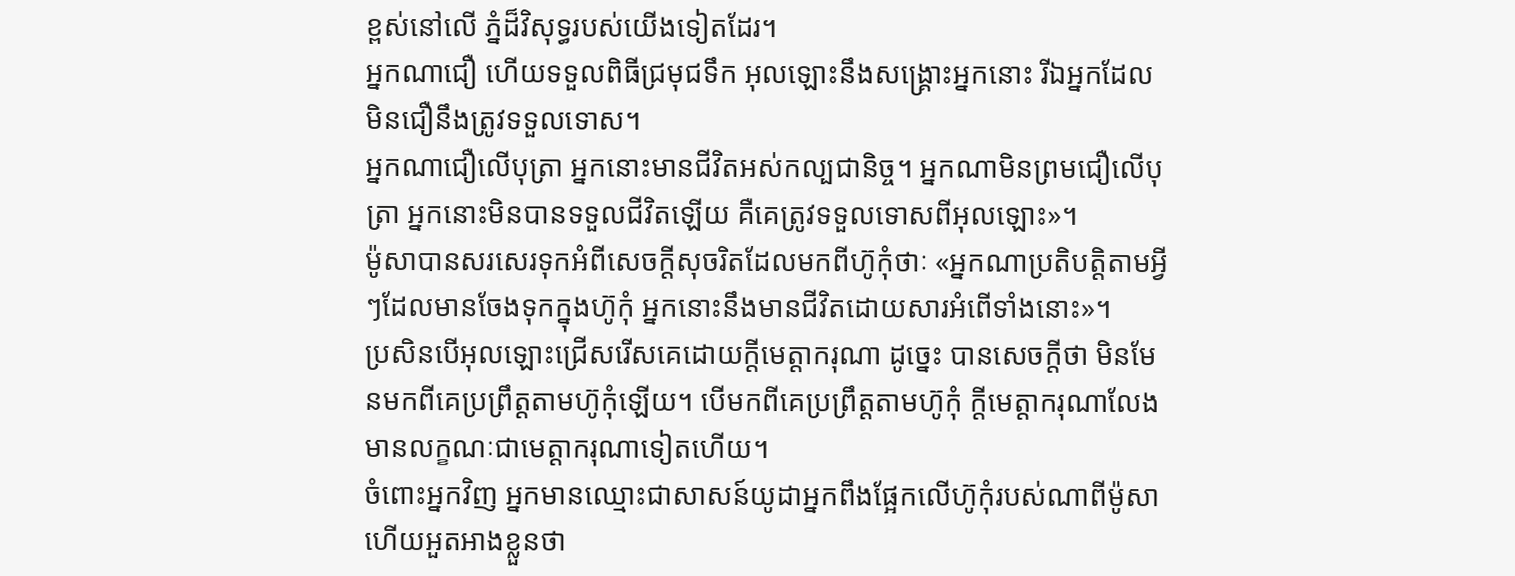ខ្ពស់នៅលើ ភ្នំដ៏វិសុទ្ធរបស់យើងទៀតដែរ។
អ្នកណាជឿ ហើយទទួលពិធីជ្រមុជទឹក អុលឡោះនឹងសង្គ្រោះអ្នកនោះ រីឯអ្នកដែលមិនជឿនឹងត្រូវទទួលទោស។
អ្នកណាជឿលើបុត្រា អ្នកនោះមានជីវិតអស់កល្បជានិច្ច។ អ្នកណាមិនព្រមជឿលើបុត្រា អ្នកនោះមិនបានទទួលជីវិតឡើយ គឺគេត្រូវទទួលទោសពីអុលឡោះ»។
ម៉ូសាបានសរសេរទុកអំពីសេចក្ដីសុចរិតដែលមកពីហ៊ូកុំថាៈ «អ្នកណាប្រតិបត្ដិតាមអ្វីៗដែលមានចែងទុកក្នុងហ៊ូកុំ អ្នកនោះនឹងមានជីវិតដោយសារអំពើទាំងនោះ»។
ប្រសិនបើអុលឡោះជ្រើសរើសគេដោយក្តីមេត្តាករុណា ដូច្នេះ បានសេចក្ដីថា មិនមែនមកពីគេប្រព្រឹត្ដតាមហ៊ូកុំឡើយ។ បើមកពីគេប្រព្រឹត្ដតាមហ៊ូកុំ ក្តីមេត្តាករុណាលែងមានលក្ខណៈជាមេត្តាករុណាទៀតហើយ។
ចំពោះអ្នកវិញ អ្នកមានឈ្មោះជាសាសន៍យូដាអ្នកពឹងផ្អែកលើហ៊ូកុំរបស់ណាពីម៉ូសា ហើយអួតអាងខ្លួនថា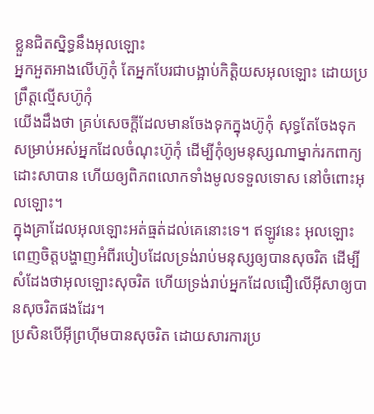ខ្លួនជិតស្និទ្ធនឹងអុលឡោះ
អ្នកអួតអាងលើហ៊ូកុំ តែអ្នកបែរជាបង្អាប់កិត្ដិយសអុលឡោះ ដោយប្រព្រឹត្ដល្មើសហ៊ូកុំ
យើងដឹងថា គ្រប់សេចក្ដីដែលមានចែងទុកក្នុងហ៊ូកុំ សុទ្ធតែចែងទុកសម្រាប់អស់អ្នកដែលចំណុះហ៊ូកុំ ដើម្បីកុំឲ្យមនុស្សណាម្នាក់រកពាក្យដោះសាបាន ហើយឲ្យពិភពលោកទាំងមូលទទួលទោស នៅចំពោះអុលឡោះ។
ក្នុងគ្រាដែលអុលឡោះអត់ធ្មត់ដល់គេនោះទេ។ ឥឡូវនេះ អុលឡោះពេញចិត្តបង្ហាញអំពីរបៀបដែលទ្រង់រាប់មនុស្សឲ្យបានសុចរិត ដើម្បីសំដែងថាអុលឡោះសុចរិត ហើយទ្រង់រាប់អ្នកដែលជឿលើអ៊ីសាឲ្យបានសុចរិតផងដែរ។
ប្រសិនបើអ៊ីព្រហ៊ីមបានសុចរិត ដោយសារការប្រ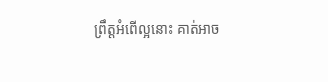ព្រឹត្ដអំពើល្អនោះ គាត់អាច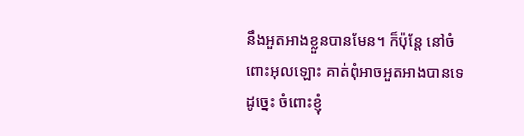នឹងអួតអាងខ្លួនបានមែន។ ក៏ប៉ុន្ដែ នៅចំពោះអុលឡោះ គាត់ពុំអាចអួតអាងបានទេ
ដូច្នេះ ចំពោះខ្ញុំ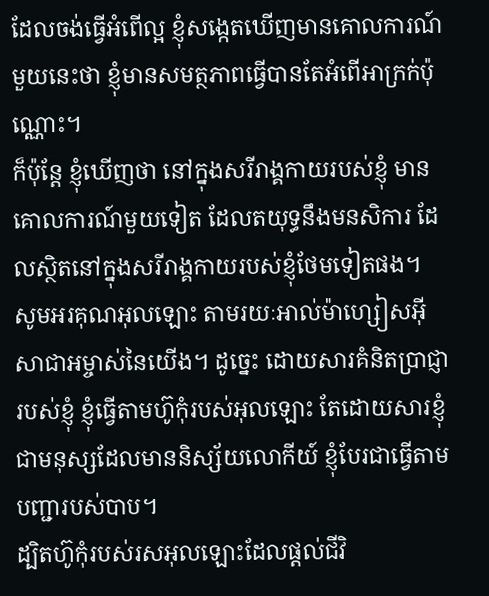ដែលចង់ធ្វើអំពើល្អ ខ្ញុំសង្កេតឃើញមានគោលការណ៍មួយនេះថា ខ្ញុំមានសមត្ថភាពធ្វើបានតែអំពើអាក្រក់ប៉ុណ្ណោះ។
ក៏ប៉ុន្ដែ ខ្ញុំឃើញថា នៅក្នុងសរីរាង្គកាយរបស់ខ្ញុំ មានគោលការណ៍មួយទៀត ដែលតយុទ្ធនឹងមនសិការ ដែលស្ថិតនៅក្នុងសរីរាង្គកាយរបស់ខ្ញុំថែមទៀតផង។
សូមអរគុណអុលឡោះ តាមរយៈអាល់ម៉ាហ្សៀសអ៊ីសាជាអម្ចាស់នៃយើង។ ដូច្នេះ ដោយសារគំនិតប្រាជ្ញារបស់ខ្ញុំ ខ្ញុំធ្វើតាមហ៊ូកុំរបស់អុលឡោះ តែដោយសារខ្ញុំជាមនុស្សដែលមាននិស្ស័យលោកីយ៍ ខ្ញុំបែរជាធ្វើតាមបញ្ជារបស់បាប។
ដ្បិតហ៊ូកុំរបស់រសអុលឡោះដែលផ្ដល់ជីវិ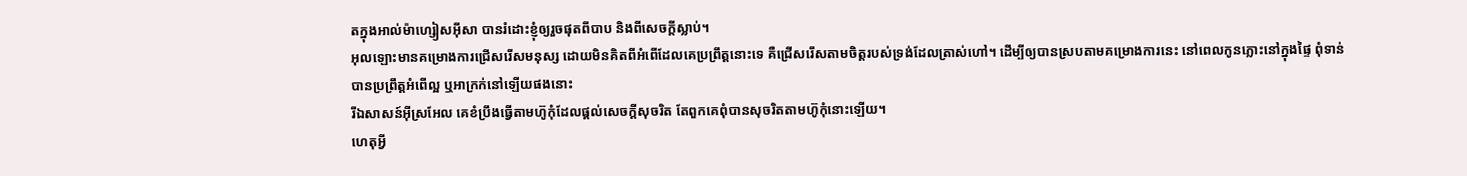តក្នុងអាល់ម៉ាហ្សៀសអ៊ីសា បានរំដោះខ្ញុំឲ្យរួចផុតពីបាប និងពីសេចក្ដីស្លាប់។
អុលឡោះមានគម្រោងការជ្រើសរើសមនុស្ស ដោយមិនគិតពីអំពើដែលគេប្រព្រឹត្ដនោះទេ គឺជ្រើសរើសតាមចិត្តរបស់ទ្រង់ដែលត្រាស់ហៅ។ ដើម្បីឲ្យបានស្របតាមគម្រោងការនេះ នៅពេលកូនភ្លោះនៅក្នុងផ្ទៃ ពុំទាន់បានប្រព្រឹត្ដអំពើល្អ ឬអាក្រក់នៅឡើយផងនោះ
រីឯសាសន៍អ៊ីស្រអែល គេខំប្រឹងធ្វើតាមហ៊ូកុំដែលផ្ដល់សេចក្ដីសុចរិត តែពួកគេពុំបានសុចរិតតាមហ៊ូកុំនោះឡើយ។
ហេតុអ្វី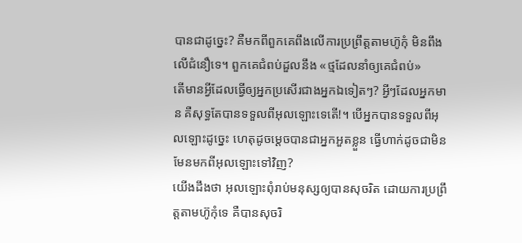បានជាដូច្នេះ? គឺមកពីពួកគេពឹងលើការប្រព្រឹត្ដតាមហ៊ូកុំ មិនពឹងលើជំនឿទេ។ ពួកគេជំពប់ដួលនឹង «ថ្មដែលនាំឲ្យគេជំពប់»
តើមានអ្វីដែលធ្វើឲ្យអ្នកប្រសើរជាងអ្នកឯទៀតៗ? អ្វីៗដែលអ្នកមាន គឺសុទ្ធតែបានទទួលពីអុលឡោះទេតើ!។ បើអ្នកបានទទួលពីអុលឡោះដូច្នេះ ហេតុដូចម្ដេចបានជាអ្នកអួតខ្លួន ធ្វើហាក់ដូចជាមិនមែនមកពីអុលឡោះទៅវិញ?
យើងដឹងថា អុលឡោះពុំរាប់មនុស្សឲ្យបានសុចរិត ដោយការប្រព្រឹត្ដតាមហ៊ូកុំទេ គឺបានសុចរិ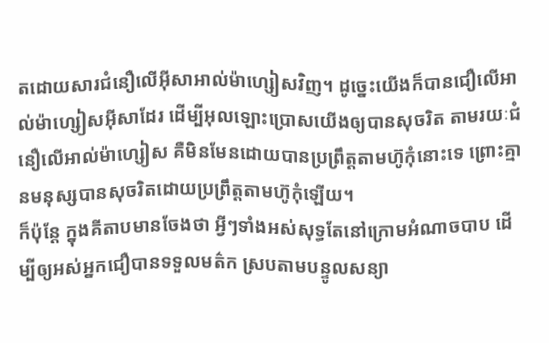តដោយសារជំនឿលើអ៊ីសាអាល់ម៉ាហ្សៀសវិញ។ ដូច្នេះយើងក៏បានជឿលើអាល់ម៉ាហ្សៀសអ៊ីសាដែរ ដើម្បីអុលឡោះប្រោសយើងឲ្យបានសុចរិត តាមរយៈជំនឿលើអាល់ម៉ាហ្សៀស គឺមិនមែនដោយបានប្រព្រឹត្ដតាមហ៊ូកុំនោះទេ ព្រោះគ្មានមនុស្សបានសុចរិតដោយប្រព្រឹត្ដតាមហ៊ូកុំឡើយ។
ក៏ប៉ុន្ដែ ក្នុងគីតាបមានចែងថា អ្វីៗទាំងអស់សុទ្ធតែនៅក្រោមអំណាចបាប ដើម្បីឲ្យអស់អ្នកជឿបានទទួលមត៌ក ស្របតាមបន្ទូលសន្យា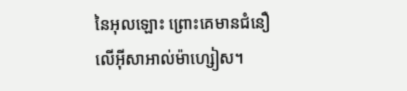នៃអុលឡោះ ព្រោះគេមានជំនឿលើអ៊ីសាអាល់ម៉ាហ្សៀស។